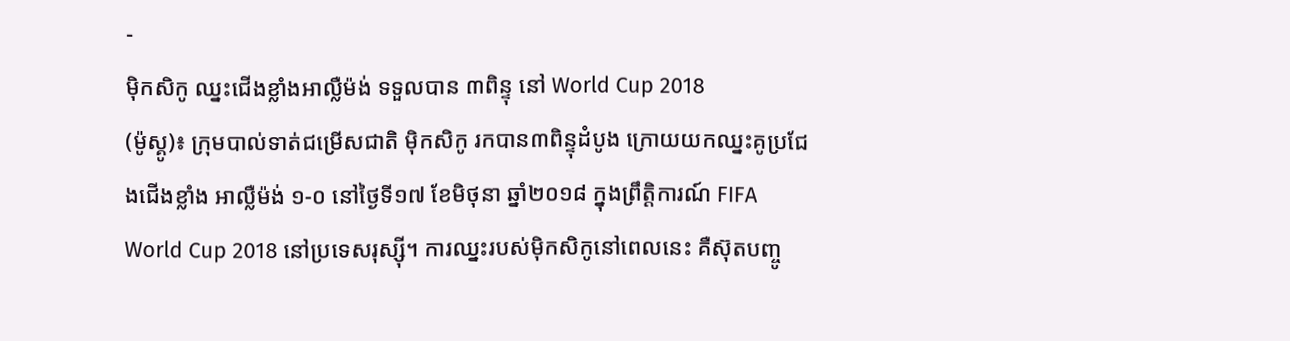-
ម៉ិកសិកូ ឈ្នះជើងខ្លាំងអាល្លឺម៉ង់ ទទួលបាន ៣ពិន្ទុ នៅ World Cup 2018
(ម៉ូស្គូ)៖ ក្រុមបាល់ទាត់ជម្រើសជាតិ ម៉ិកសិកូ រកបាន៣ពិន្ទុដំបូង ក្រោយយកឈ្នះគូប្រជែងជើងខ្លាំង អាល្លឺម៉ង់ ១-០ នៅថ្ងៃទី១៧ ខែមិថុនា ឆ្នាំ២០១៨ ក្នុងព្រឹត្តិការណ៍ FIFA World Cup 2018 នៅប្រទេសរុស្ស៊ី។ ការឈ្នះរបស់ម៉ិកសិកូនៅពេលនេះ គឺស៊ុតបញ្ចូ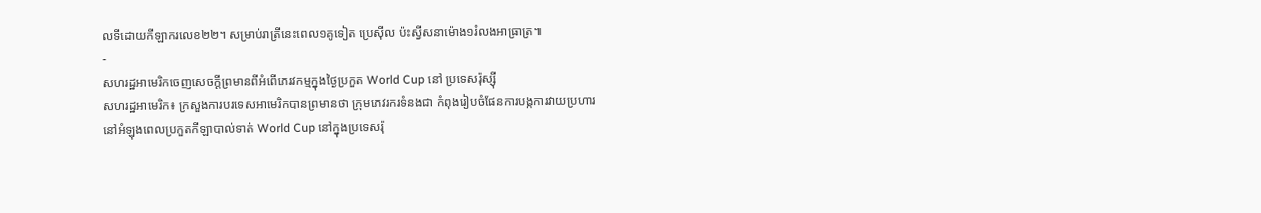លទីដោយកីឡាករលេខ២២។ សម្រាប់រាត្រីនេះពេល១គូទៀត ប្រេស៊ីល ប៉ះស្វីសនាម៉ោង១រំលងអាធ្រាត្រ៕
-
សហរដ្ឋអាមេរិកចេញសេចក្តីព្រមានពីអំពើភេរវកម្មក្នុងថ្ងៃប្រកួត World Cup នៅ ប្រទេសរ៉ុស្ស៊ី
សហរដ្ឋអាមេរិក៖ ក្រសួងការបរទេសអាមេរិកបានព្រមានថា ក្រុមភេវរករទំនងជា កំពុងរៀបចំផែនការបង្កការវាយប្រហារ នៅអំឡុងពេលប្រកួតកីឡាបាល់ទាត់ World Cup នៅក្នុងប្រទេសរ៉ុ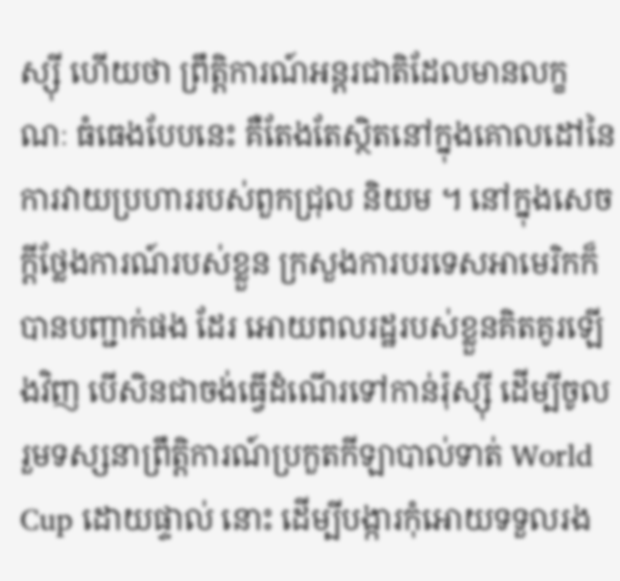ស្ស៊ី ហើយថា ព្រឹត្តិការណ៍អន្តរជាតិដែលមានលក្ខណៈ ធំធេងបែបនេះ គឺតែងតែស្ថិតនៅក្នុងគោលដៅនៃការវាយប្រហាររបស់ពួកជ្រុល និយម ។ នៅក្នុងសេចក្តីថ្លែងការណ៍របស់ខ្លួន ក្រសួងការបរទេសអាមេរិកក៏បានបញ្ជាក់ផង ដែរ អោយពលរដ្ឋរបស់ខ្លួនគិតគូរឡើងវិញ បើសិនជាចង់ធ្វើដំណើរទៅកាន់រ៉ុស្ស៊ី ដើម្បីចូលរួមទស្សនាព្រឹត្តិការណ៍ប្រកួតកីឡាបាល់ទាត់ World Cup ដោយផ្ទាល់ នោះ ដើម្បីបង្ការកុំអោយទទួលរង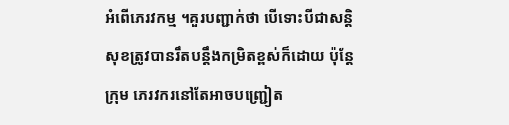អំពើភេរវកម្ម ។គួរបញ្ជាក់ថា បើទោះបីជាសន្តិសុខត្រូវបានរឹតបន្តឹងកម្រិតខ្ពស់ក៏ដោយ ប៉ុន្តែក្រុម ភេរវករនៅតែអាចបញ្ជ្រៀត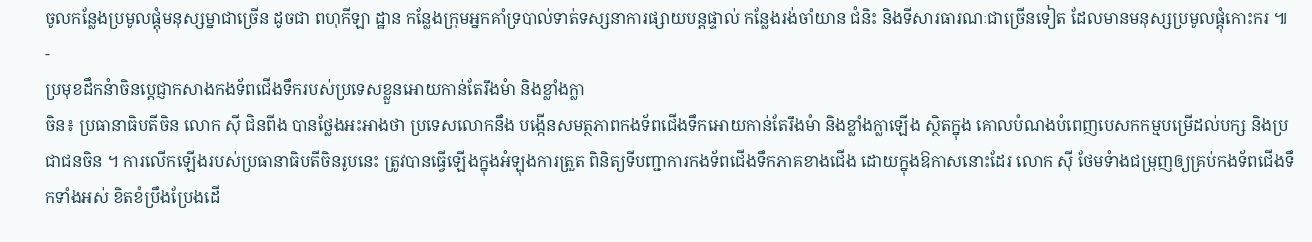ចូលកន្លែងប្រមូលផ្តុំមនុស្សម្នាជាច្រើន ដូចជា ពហុកីឡា ដ្ឋាន កន្លែងក្រុមអ្នកគាំទ្របាល់ទាត់ទស្សនាការផ្សាយបន្តផ្ទាល់ កន្លែងរង់ចាំយាន ជំនិះ និងទីសារធារណៈជាច្រើនទៀត ដែលមានមនុស្សប្រមូលផ្តុំកោះករ ៕
-
ប្រមុខដឹកនំាចិនប្តេជ្ញាកសាងកងទ័ពជើងទឹករបស់ប្រទេសខ្លួនអោយកាន់តែរឹងមំា និងខ្លាំងក្លា
ចិន៖ ប្រធានាធិបតីចិន លោក ស៊ី ជិនពីង បានថ្លែងអះអាងថា ប្រទេសលោកនឹង បង្កើនសមត្ថភាពកងទ័ពជើងទឹកអោយកាន់តែរឹងមំា និងខ្លាំងក្លាឡើង ស្ថិតក្នុង គោលបំណងបំពេញបេសកកម្មបម្រើដល់បក្ស និងប្រជាជនចិន ។ ការលើកឡើងរបស់ប្រធានាធិបតីចិនរូបនេះ ត្រូវបានធ្វើឡើងក្នុងអំឡុងការត្រួត ពិនិត្យទីបញ្ជាការកងទ័ពជើងទឹកភាគខាងជើង ដោយក្នុងឱកាសនោះដែរ លោក ស៊ី ថែមទំាងជម្រុញឲ្យគ្រប់កងទ័ពជើងទឹកទាំងអស់ ខិតខំប្រឹងប្រែងដើ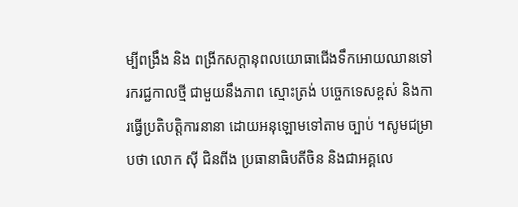ម្បីពង្រឹង និង ពង្រីកសក្តានុពលយោធាជើងទឹកអោយឈានទៅរករជ្ជកាលថ្មី ជាមួយនឹងភាព ស្មោះត្រង់ បច្ចេកទេសខ្ពស់ និងការធ្វើប្រតិបត្តិការនានា ដោយអនុឡោមទៅតាម ច្បាប់ ។សូមជម្រាបថា លោក ស៊ី ជិនពីង ប្រធានាធិបតីចិន និងជាអគ្គលេ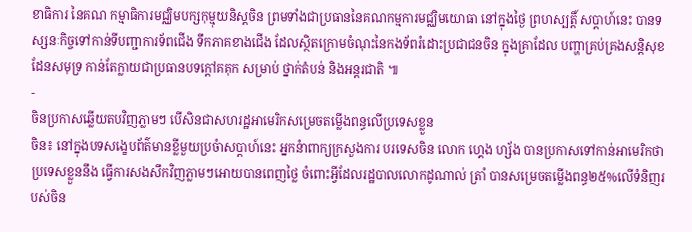ខាធិការ នៃគណ កម្មាធិការមជ្ឈិមបក្សកុម្មុយនិស្តចិន ព្រមទាំងជាប្រធាននៃគណកម្មការមជ្ឈិមយោធា នៅក្នុងថ្ងៃ ព្រហស្បត្តិ៍ សប្តាហ៍នេះ បានទស្សនៈកិច្ចទៅកាន់ទីបញ្ជាការទ័ពជើង ទឹកភាគខាងជើង ដែលស្ថិតក្រោមចំណុះនៃកងទ័ពរំដោះប្រជាជនចិន ក្នុងគ្រាដែល បញ្ហាគ្រប់គ្រងសន្តិសុខដែនសមុទ្រ កាន់តែក្លាយជាប្រធានបទក្តៅគគុក សម្រាប់ ថ្នាក់តំបន់ និងអន្តរជាតិ ៕
-
ចិនប្រកាសឆ្លើយតបវិញភ្លាមៗ បើសិនជាសហរដ្ឋអាមេរិកសម្រេចតម្លើងពន្ធលើប្រទេសខ្លួន
ចិន៖ នៅក្នុងបទសង្ខេបព័ត៌មានខ្លីមួយប្រចំាសប្តាហ៍នេះ អ្នកនំាពាក្យក្រសួងការ បរទេសចិន លោក ហ្គេង ហ្ស័ង បានប្រកាសទៅកាន់អាមេរិកថា ប្រទេសខ្លួននឹង ធ្វើការសងសឹកវិញភ្លាមៗអោយបានពេញថ្លៃ ចំពោះអ្វីដែលរដ្ឋបាលលោកដូណាល់ ត្រាំ បានសម្រេចតម្លើងពន្ធ២៥%លើទំនិញរបស់ចិន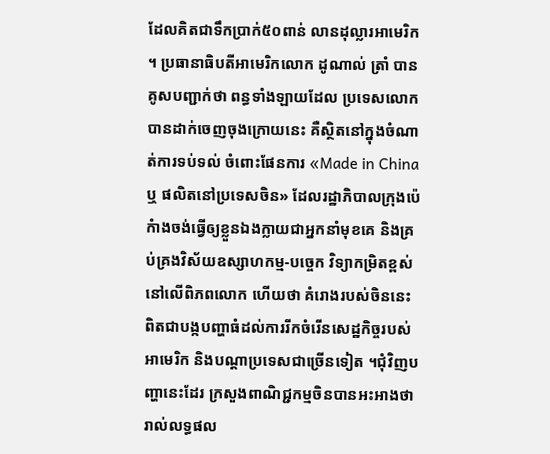ដែលគិតជាទឹកប្រាក់៥០ពាន់ លានដុល្លារអាមេរិក ។ ប្រធានាធិបតីអាមេរិកលោក ដូណាល់ ត្រាំ បានគូសបញ្ជាក់ថា ពន្ធទាំងឡាយដែល ប្រទេសលោកបានដាក់ចេញចុងក្រោយនេះ គឺស្ថិតនៅក្នុងចំណាត់ការទប់ទល់ ចំពោះផែនការ «Made in China ឬ ផលិតនៅប្រទេសចិន» ដែលរដ្ឋាភិបាលក្រុងប៉េ កំាងចង់ធ្វើឲ្យខ្លួនឯងក្លាយជាអ្នកនាំមុខគេ និងគ្រប់គ្រងវិស័យឧស្សាហកម្ម-បច្ចេក វិទ្យាកម្រិតខ្ពស់នៅលើពិភពលោក ហើយថា គំរោងរបស់ចិននេះ ពិតជាបង្កបញ្ហាធំដល់ការរីកចំរើនសេដ្ឋកិច្ចរបស់អាមេរិក និងបណ្តាប្រទេសជាច្រើនទៀត ។ជុំវិញបញ្ហានេះដែរ ក្រសួងពាណិជ្ជកម្មចិនបានអះអាងថា រាល់លទ្ធផល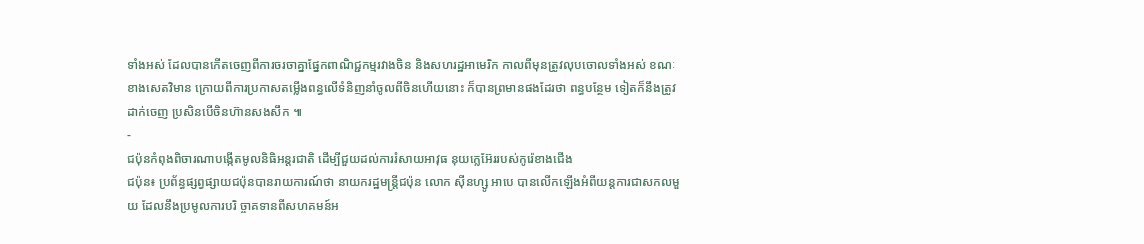ទាំងអស់ ដែលបានកើតចេញពីការចរចាគ្នាផ្នែកពាណិជ្ជកម្មរវាងចិន និងសហរដ្ឋអាមេរិក កាលពីមុនត្រូវលុបចោលទាំងអស់ ខណៈខាងសេតវិមាន ក្រោយពីការប្រកាសតម្លើងពន្ធលើទំនិញនាំចូលពីចិនហើយនោះ ក៏បានព្រមានផងដែរថា ពន្ធបន្ថែម ទៀតក៏នឹងត្រូវដាក់ចេញ ប្រសិនបើចិនហ៊ានសងសឹក ៕
-
ជប៉ុនកំពុងពិចារណាបង្កើតមូលនិធិអន្តរជាតិ ដើម្បីជួយដល់ការរំសាយអាវុធ នុយក្លេអ៊ែររបស់កូរ៉េខាងជើង
ជប៉ុន៖ ប្រព័ន្ធផ្សព្វផ្សាយជប៉ុនបានរាយការណ៍ថា នាយករដ្ឋមន្រ្តីជប៉ុន លោក ស៊ីនហ្សូ អាបេ បានលើកឡើងអំពីយន្តការជាសកលមួយ ដែលនឹងប្រមូលការបរិ ច្ចាគទានពីសហគមន៍អ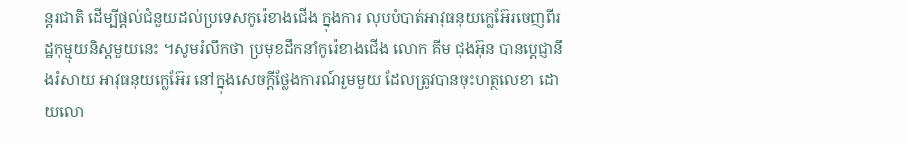ន្តរជាតិ ដើម្បីផ្តល់ជំនួយដល់ប្រទេសកូរ៉េខាងជើង ក្នុងការ លុបបំបាត់អាវុធនុយក្លេអ៊ែរចេញពីរដ្ឋកុម្មុយនិស្តមួយនេះ ។សូមរំលឹកថា ប្រមុខដឹកនាំកូរ៉េខាងជើង លោក គីម ជុងអ៊ុន បានប្តេជ្ញានឹងរំសាយ អាវុធនុយក្លេអ៊ែរ នៅក្នុងសេចក្តីថ្លែងការណ៍រួមមួយ ដែលត្រូវបានចុះហត្ថលេខា ដោយលោ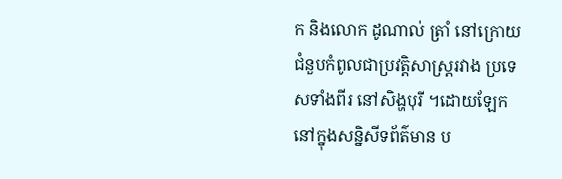ក និងលោក ដូណាល់ ត្រាំ នៅក្រោយជំនួបកំពូលជាប្រវត្តិសាស្រ្តរវាង ប្រទេសទាំងពីរ នៅសិង្ហបុរី ។ដោយឡែកនៅក្នុងសន្និសីទព័ត៌មាន ប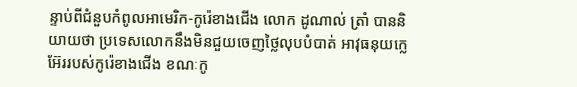ន្ទាប់ពីជំនួបកំពូលអាមេរិក-កូរ៉េខាងជើង លោក ដូណាល់ ត្រាំ បាននិយាយថា ប្រទេសលោកនឹងមិនជួយចេញថ្លៃលុបបំបាត់ អាវុធនុយក្លេអ៊ែររបស់កូរ៉េខាងជើង ខណៈកូ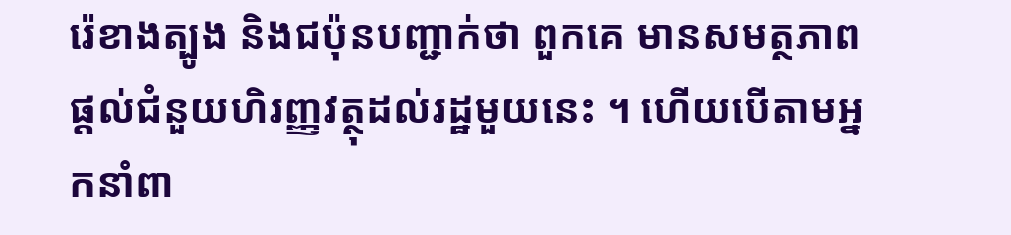រ៉េខាងត្បូង និងជប៉ុនបញ្ជាក់ថា ពួកគេ មានសមត្ថភាពផ្ដល់ជំនួយហិរញ្ញវត្ថុដល់រដ្ឋមួយនេះ ។ ហើយបើតាមអ្នកនាំពា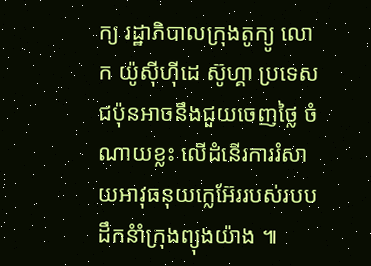ក្យ រដ្ឋាភិបាលក្រុងតូក្យូ លោក យ៉ូស៊ីហ៊ីដេ ស៊ូហ្គា ប្រទេសជប៉ុនអាចនឹងជួយចេញថ្លៃ ចំណាយខ្លះ លើដំនើរការរំសាយអាវុធនុយក្លេអ៊ែររបស់របបដឹកនំាំក្រុងព្យុងយ៉ាង ៕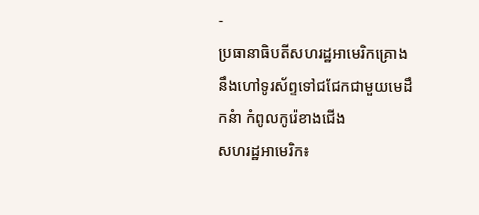-
ប្រធានាធិបតីសហរដ្ឋអាមេរិកគ្រោងនឹងហៅទូរស័ព្ទទៅជជែកជាមួយមេដឹកនំា កំពូលកូរ៉េខាងជើង
សហរដ្ឋអាមេរិក៖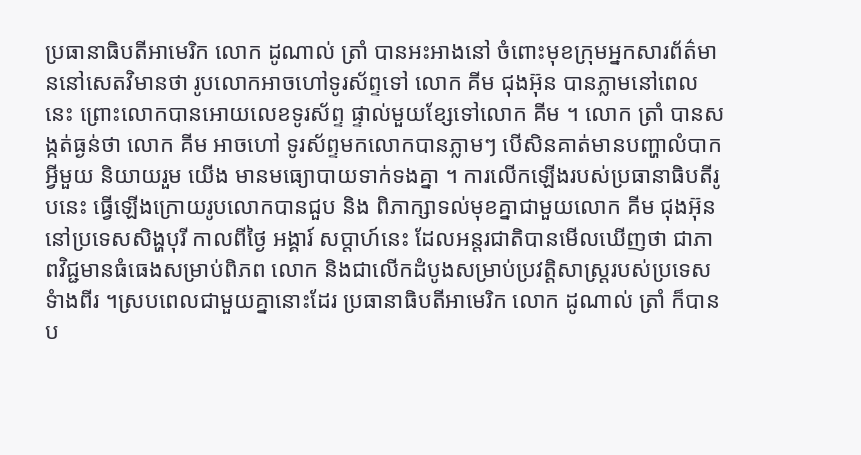ប្រធានាធិបតីអាមេរិក លោក ដូណាល់ ត្រាំ បានអះអាងនៅ ចំពោះមុខក្រុមអ្នកសារព័ត៌មាននៅសេតវិមានថា រូបលោកអាចហៅទូរស័ព្ទទៅ លោក គីម ជុងអ៊ុន បានភ្លាមនៅពេលនេះ ព្រោះលោកបានអោយលេខទូរស័ព្ទ ផ្ទាល់មួយខ្សែទៅលោក គីម ។ លោក ត្រាំ បានសង្កត់ធ្ងន់ថា លោក គីម អាចហៅ ទូរស័ព្ទមកលោកបានភ្លាមៗ បើសិនគាត់មានបញ្ហាលំបាកអ្វីមួយ និយាយរួម យើង មានមធ្យោបាយទាក់ទងគ្នា ។ ការលើកឡើងរបស់ប្រធានាធិបតីរូបនេះ ធ្វើឡើងក្រោយរូបលោកបានជួប និង ពិភាក្សាទល់មុខគ្នាជាមួយលោក គីម ជុងអ៊ុន នៅប្រទេសសិង្ហបុរី កាលពីថ្ងៃ អង្គារ៍ សប្តាហ៍នេះ ដែលអន្តរជាតិបានមើលឃើញថា ជាភាពវិជ្ជមានធំធេងសម្រាប់ពិភព លោក និងជាលើកដំបូងសម្រាប់ប្រវត្តិសាស្ត្ររបស់ប្រទេសទំាងពីរ ។ស្របពេលជាមួយគ្នានោះដែរ ប្រធានាធិបតីអាមេរិក លោក ដូណាល់ ត្រាំ ក៏បាន ប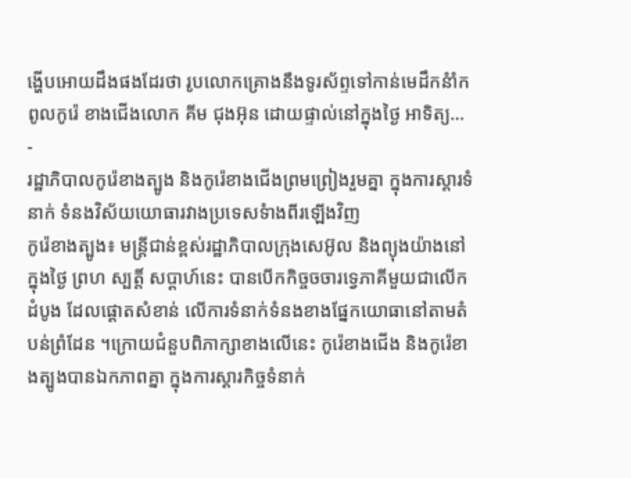ង្ហើបអោយដឹងផងដែរថា រូបលោកគ្រោងនឹងទូរស័ព្ទទៅកាន់មេដឹកនំាំកពូលកូរ៉េ ខាងជើងលោក គីម ជុងអ៊ុន ដោយផ្ទាល់នៅក្នុងថ្ងៃ អាទិត្យ…
-
រដ្ឋាភិបាលកូរ៉េខាងត្បូង និងកូរ៉េខាងជើងព្រមព្រៀងរួមគ្នា ក្នុងការស្តារទំនាក់ ទំនងវិស័យយោធារវាងប្រទេសទំាងពីរឡើងវិញ
កូរ៉េខាងត្បូង៖ មន្រ្តីជាន់ខ្ពស់រដ្ឋាភិបាលក្រុងសេអ៊ូល និងព្យុងយ៉ាងនៅក្នុងថ្ងៃ ព្រហ ស្បត្តិ៍ សប្តាហ៍នេះ បានបើកកិច្ចចចារទ្វេភាគីមួយជាលើកដំបូង ដែលផ្តោតសំខាន់ លើការទំនាក់ទំនងខាងផ្នែកយោធានៅតាមតំបន់ព្រំដែន ។ក្រោយជំនួបពិភាក្សាខាងលើនេះ កូរ៉េខាងជើង និងកូរ៉េខាងត្បូងបានឯកភាពគ្នា ក្នុងការស្តារកិច្ចទំនាក់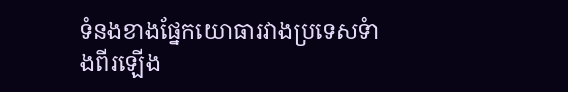ទំនងខាងផ្នែកយោធារវាងប្រទេសទំាងពីរឡើង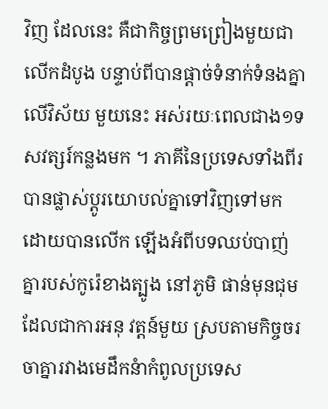វិញ ដែលនេះ គឺជាកិច្ចព្រមព្រៀងមួយជាលើកដំបូង បន្ទាប់ពីបានផ្តាច់ទំនាក់ទំនងគ្នាលើវិស័យ មួយនេះ អស់រយៈពេលជាង១ទសវត្សរ៍កន្លងមក ។ ភាគីនៃប្រទេសទាំងពីរបានផ្លាស់ប្តូរយោបល់គ្នាទៅវិញទៅមក ដោយបានលើក ឡើងអំពីបទឈប់បាញ់គ្នារបស់កូរ៉េខាងត្បូង នៅភូមិ ផាន់មុនជុម ដែលជាការអនុ វត្តន៍មួយ ស្របតាមកិច្ចចរចាគ្នារវាងមេដឹកនំាកំពូលប្រទេស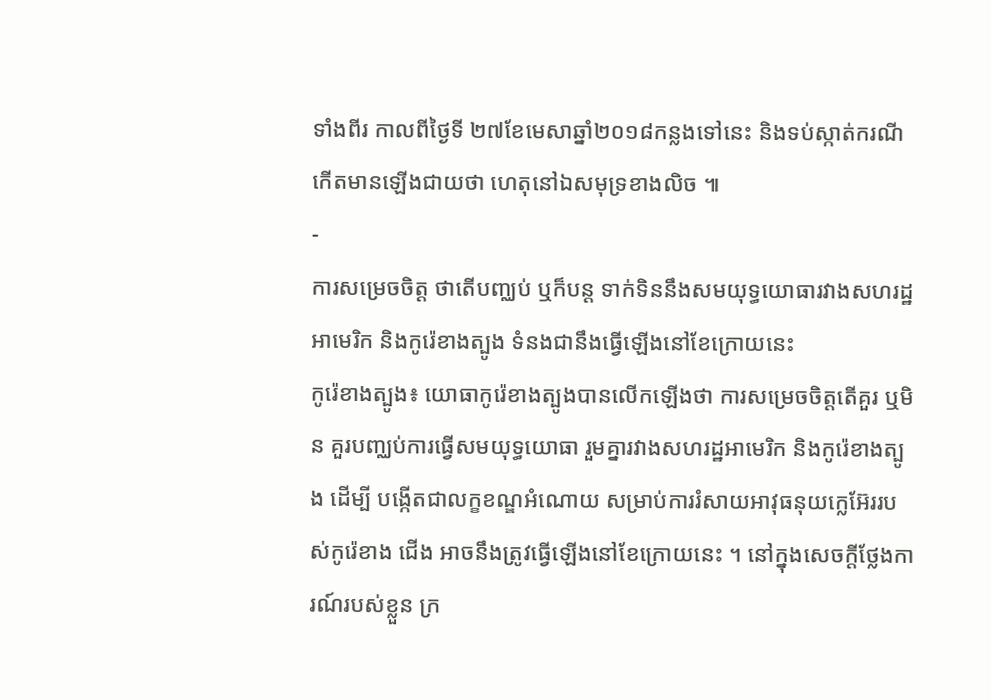ទាំងពីរ កាលពីថ្ងៃទី ២៧ខែមេសាឆ្នាំ២០១៨កន្លងទៅនេះ និងទប់ស្កាត់ករណីកើតមានឡើងជាយថា ហេតុនៅឯសមុទ្រខាងលិច ៕
-
ការសម្រេចចិត្ត ថាតើបញ្ឈប់ ឬក៏បន្ត ទាក់ទិននឹងសមយុទ្ធយោធារវាងសហរដ្ឋ អាមេរិក និងកូរ៉េខាងត្បូង ទំនងជានឹងធ្វើឡើងនៅខែក្រោយនេះ
កូរ៉េខាងត្បូង៖ យោធាកូរ៉េខាងត្បូងបានលើកឡើងថា ការសម្រេចចិត្តតើគួរ ឬមិន គួរបញ្ឈប់ការធ្វើសមយុទ្ធយោធា រួមគ្នារវាងសហរដ្ឋអាមេរិក និងកូរ៉េខាងត្បូង ដើម្បី បង្កើតជាលក្ខខណ្ឌអំណោយ សម្រាប់ការរំសាយអាវុធនុយក្លេអ៊ែររបស់កូរ៉េខាង ជើង អាចនឹងត្រូវធ្វើឡើងនៅខែក្រោយនេះ ។ នៅក្នុងសេចក្តីថ្លែងការណ៍របស់ខ្លួន ក្រ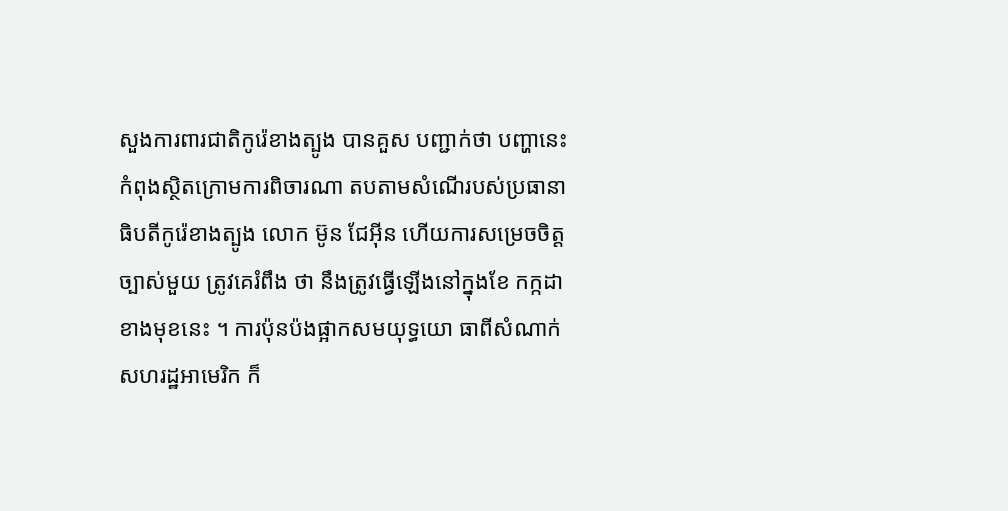សួងការពារជាតិកូរ៉េខាងត្បូង បានគួស បញ្ជាក់ថា បញ្ហានេះកំពុងស្ថិតក្រោមការពិចារណា តបតាមសំណើរបស់ប្រធានា ធិបតីកូរ៉េខាងត្បូង លោក ម៊ូន ជែអ៊ីន ហើយការសម្រេចចិត្តច្បាស់មួយ ត្រូវគេរំពឹង ថា នឹងត្រូវធ្វើឡើងនៅក្នុងខែ កក្កដា ខាងមុខនេះ ។ ការប៉ុនប៉ងផ្អាកសមយុទ្ធយោ ធាពីសំណាក់សហរដ្ឋអាមេរិក ក៏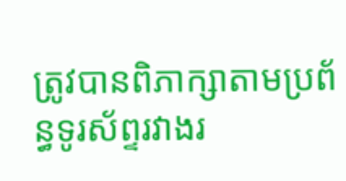ត្រូវបានពិភាក្សាតាមប្រព័ន្ធទូរស័ព្ទរវាងរ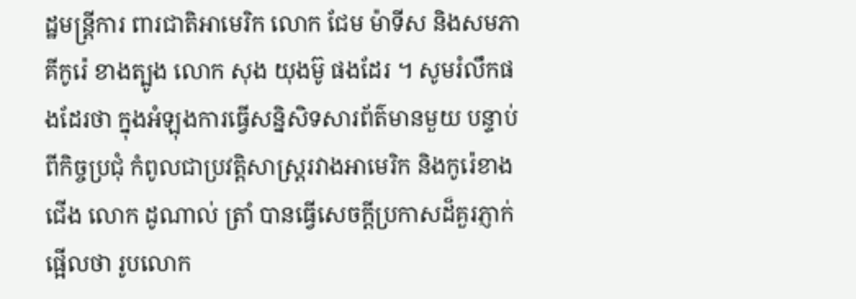ដ្ឋមន្រ្តីការ ពារជាតិអាមេរិក លោក ជែម ម៉ាទីស និងសមភាគីកូរ៉េ ខាងត្បូង លោក សុង យុងម៊ូ ផងដែរ ។ សូមរំលឹកផងដែរថា ក្នុងអំឡុងការធ្វើសន្និសិទសារព័ត៌មានមួយ បន្ទាប់ពីកិច្ចប្រជុំ កំពូលជាប្រវត្តិសាស្រ្តរវាងអាមេរិក និងកូរ៉េខាងជើង លោក ដូណាល់ ត្រាំ បានធ្វើសេចក្តីប្រកាសដ៏គួរភ្ញាក់ផ្អើលថា រូបលោក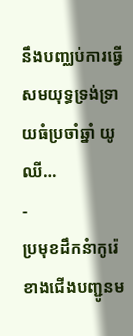នឹងបញ្ឈប់ការធ្វើសមយុទ្ធទ្រង់ទ្រាយធំប្រចាំឆ្នាំ យូឈី…
-
ប្រមុខដឹកនំាកូរ៉េខាងជើងបញ្ជូនម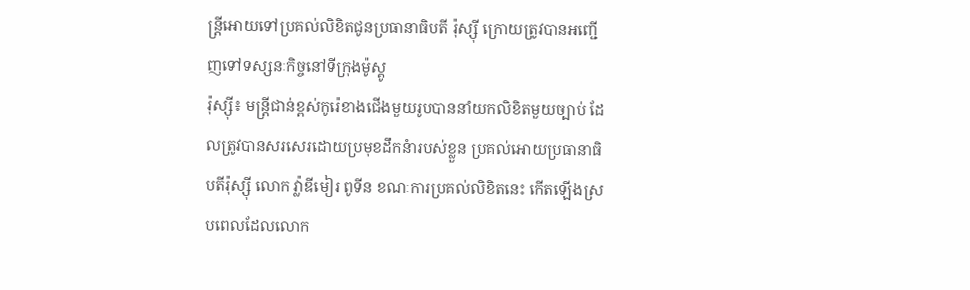ន្ត្រីអោយទៅប្រគល់លិខិតជូនប្រធានាធិបតី រ៉ុស្ស៊ី ក្រោយត្រូវបានអញ្ជើញទៅទស្សនៈកិច្ចនៅទីក្រុងម៉ូស្គូ
រ៉ុស្ស៊ី៖ មន្រ្តីជាន់ខ្ពស់កូរ៉េខាងជើងមួយរូបបាននាំយកលិខិតមួយច្បាប់ ដែលត្រូវបានសរសេរដោយប្រមុខដឹកនំារបស់ខ្លួន ប្រគល់អោយប្រធានាធិបតីរ៉ុស្ស៊ី លោក វ៉្លាឌីមៀរ ពូទីន ខណៈការប្រគល់លិខិតនេះ កើតឡើងស្របពេលដែលលោក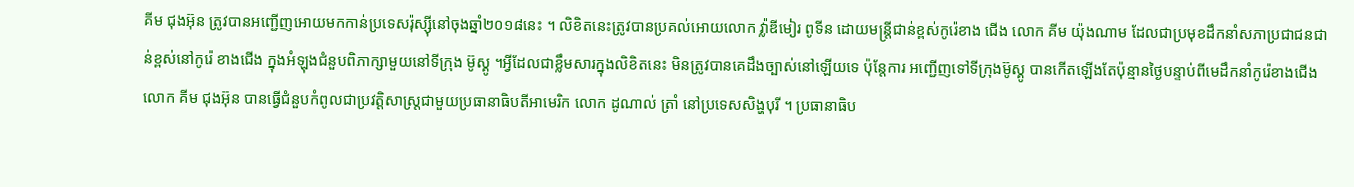គីម ជុងអ៊ុន ត្រូវបានអញ្ជើញអោយមកកាន់ប្រទេសរ៉ុស្ស៊ីនៅចុងឆ្នាំ២០១៨នេះ ។ លិខិតនេះត្រូវបានប្រគល់អោយលោក វ៉្លាឌីមៀរ ពូទីន ដោយមន្ត្រីជាន់ខ្ពស់កូរ៉េខាង ជើង លោក គីម យ៉ុងណាម ដែលជាប្រមុខដឹកនាំសភាប្រជាជនជាន់ខ្ពស់នៅកូរ៉េ ខាងជើង ក្នុងអំឡុងជំនួបពិភាក្សាមួយនៅទីក្រុង ម៊ូស្គូ ។អ្វីដែលជាខ្លឹមសារក្នុងលិខិតនេះ មិនត្រូវបានគេដឹងច្បាស់នៅឡើយទេ ប៉ុន្តែការ អញ្ជើញទៅទីក្រុងម៊ូស្គូ បានកើតឡើងតែប៉ុន្មានថ្ងៃបន្ទាប់ពីមេដឹកនាំកូរ៉េខាងជើងលោក គីម ជុងអ៊ុន បានធ្វើជំនួបកំពូលជាប្រវត្តិសាស្ត្រជាមួយប្រធានាធិបតីអាមេរិក លោក ដូណាល់ ត្រាំ នៅប្រទេសសិង្ហបុរី ។ ប្រធានាធិប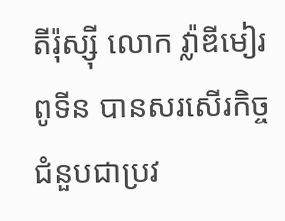តីរ៉ុស្ស៊ី លោក វ៉្លាឌីមៀរ ពូទីន បានសរសើរកិច្ចជំនួបជាប្រវ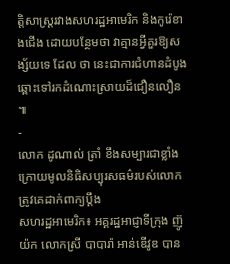ត្តិសាស្ត្ររវាងសហរដ្ឋអាមេរិក និងកូរ៉េខាងជើង ដោយបន្ថែមថា វាគ្មានអ្វីគួរឱ្យសង្ស័យទេ ដែល ថា នេះជាការជំហានដំបូងឆ្ពោះទៅរកដំណោះស្រាយដ៏ជឿនលឿន ៕
-
លោក ដូណាល់ ត្រាំ ខឹងសម្បារជាខ្លាំង ក្រោយមូលនិធិសប្បុរសធម៌របស់លោក ត្រូវគេដាក់ពាក្យប្តឹង
សហរដ្ឋអាមេរិក៖ អគ្គរដ្ឋអាជ្ញាទីក្រុង ញ៊ូយ៉ក លោកស្រី បាបារ៉ា អាន់ឌើវូឌ បាន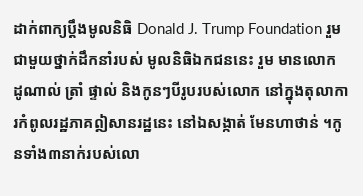ដាក់ពាក្យប្តឹងមូលនិធិ Donald J. Trump Foundation រួមជាមួយថ្នាក់ដឹកនាំរបស់ មូលនិធិឯកជននេះ រួម មានលោក ដូណាល់ ត្រាំ ផ្ទាល់ និងកូនៗបីរូបរបស់លោក នៅក្នុងតុលាការកំពូលរដ្ឋភាគឦសានរដ្ឋនេះ នៅឯសង្កាត់ មែនហាថាន់ ។កូនទាំង៣នាក់របស់លោ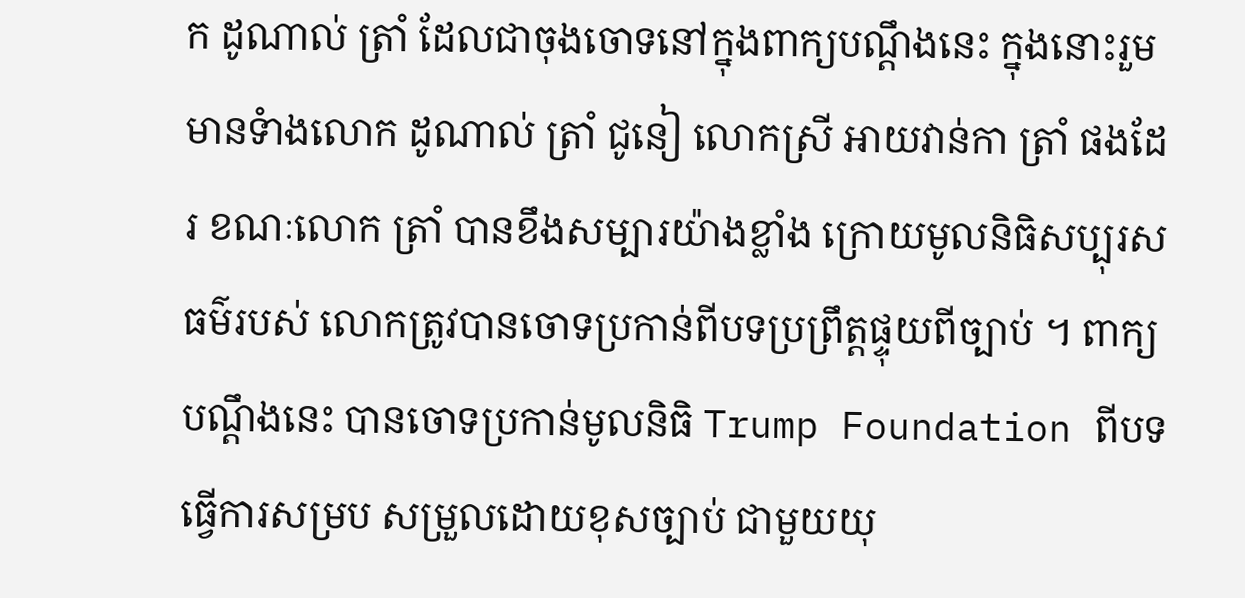ក ដូណាល់ ត្រាំ ដែលជាចុងចោទនៅក្នុងពាក្យបណ្តឹងនេះ ក្នុងនោះរួមមានទំាងលោក ដូណាល់ ត្រាំ ជូនៀ លោកស្រី អាយវាន់កា ត្រាំ ផងដែរ ខណៈលោក ត្រាំ បានខឹងសម្បារយ៉ាងខ្លាំង ក្រោយមូលនិធិសប្បុរសធម៌របស់ លោកត្រូវបានចោទប្រកាន់ពីបទប្រព្រឹត្តផ្ទុយពីច្បាប់ ។ ពាក្យបណ្តឹងនេះ បានចោទប្រកាន់មូលនិធិ Trump Foundation ពីបទធ្វើការសម្រប សម្រួលដោយខុសច្បាប់ ជាមួយយុ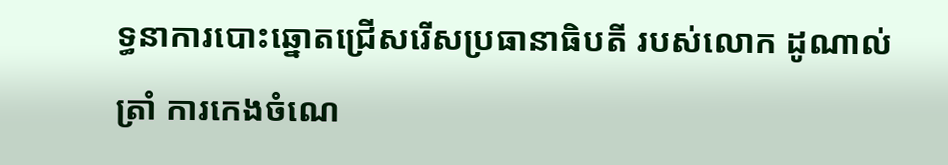ទ្ធនាការបោះឆ្នោតជ្រើសរើសប្រធានាធិបតី របស់លោក ដូណាល់ ត្រាំ ការកេងចំណេ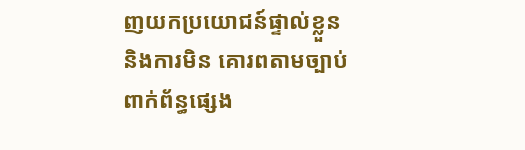ញយកប្រយោជន៍ផ្ទាល់ខ្លួន និងការមិន គោរពតាមច្បាប់ពាក់ព័ន្ធផ្សេង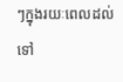ៗក្នុងរយៈពេលដល់ទៅ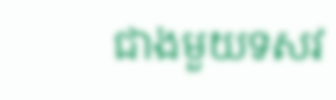ជាងមួយទសវ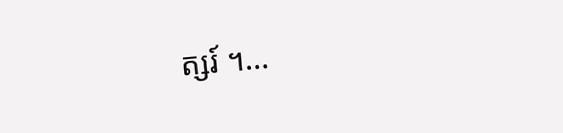ត្សរ៍ ។…